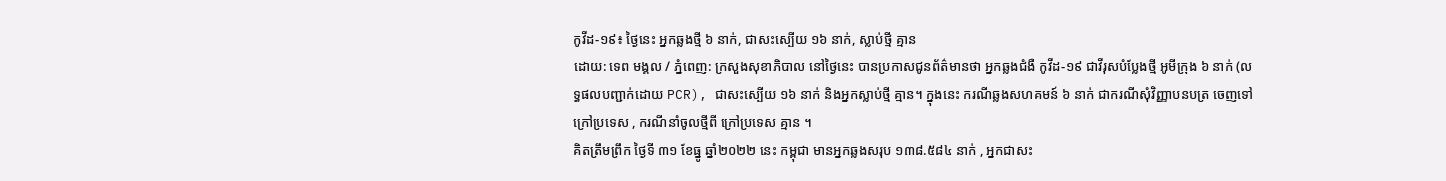កូវីដ-១៩៖ ថ្ងៃនេះ អ្នកឆ្លងថ្មី ៦ នាក់, ជាសះស្បើយ ១៦ នាក់, ស្លាប់ថ្មី គ្មាន
ដោយ: ទេព មង្គល / ភ្នំពេញ: ក្រសួងសុខាភិបាល នៅថ្ងៃនេះ បានប្រកាសជូនព័ត៌មានថា អ្នកឆ្លងជំងឺ កូវីដ-១៩ ជាវីរុសបំប្លែងថ្មី អូមីក្រុង ៦ នាក់ (លទ្ធផលបញ្ជាក់ដោយ PCR), ជាសះស្បើយ ១៦ នាក់ និងអ្នកស្លាប់ថ្មី គ្មាន។ ក្នុងនេះ ករណីឆ្លងសហគមន៍ ៦ នាក់ ជាករណីសុំវិញ្ញាបនបត្រ ចេញទៅក្រៅប្រទេស , ករណីនាំចូលថ្មីពី ក្រៅប្រទេស គ្មាន ។
គិតត្រឹមព្រឹក ថ្ងៃទី ៣១ ខែធ្នូ ឆ្នាំ២០២២ នេះ កម្ពុជា មានអ្នកឆ្លងសរុប ១៣៨.៥៨៤ នាក់ , អ្នកជាសះ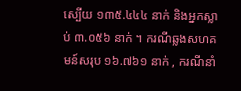ស្បើយ ១៣៥.៤៤៤ នាក់ និងអ្នកស្លាប់ ៣.០៥៦ នាក់ ។ ករណីឆ្លងសហគមន៍សរុប ១៦.៧៦១ នាក់ , ករណីនាំ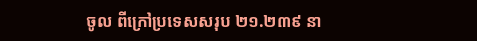ចូល ពីក្រៅប្រទេសសរុប ២១.២៣៩ នា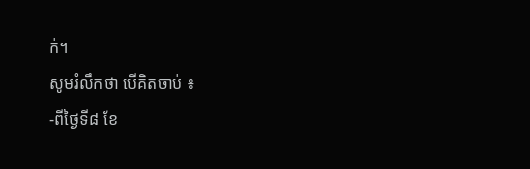ក់។
សូមរំលឹកថា បើគិតចាប់ ៖
-ពីថ្ងៃទី៨ ខែ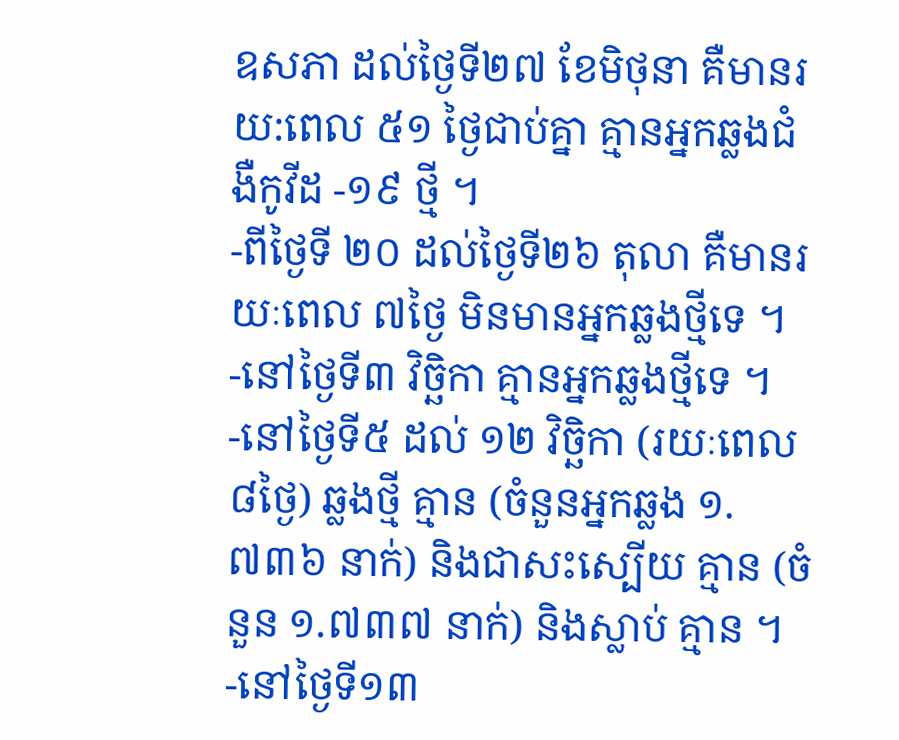ឧសភា ដល់ថ្ងៃទី២៧ ខែមិថុនា គឺមានរយ:ពេល ៥១ ថ្ងៃជាប់គ្នា គ្មានអ្នកឆ្លងជំងឺកូវីដ -១៩ ថ្មី ។
-ពីថ្ងៃទី ២០ ដល់ថ្ងៃទី២៦ តុលា គឺមានរយៈពេល ៧ថ្ងៃ មិនមានអ្នកឆ្លងថ្មីទេ ។
-នៅថ្ងៃទី៣ វិច្ឆិកា គ្មានអ្នកឆ្លងថ្មីទេ ។
-នៅថ្ងៃទី៥ ដល់ ១២ វិច្ឆិកា (រយៈពេល ៨ថ្ងៃ) ឆ្លងថ្មី គ្មាន (ចំនួនអ្នកឆ្លង ១.៧៣៦ នាក់) និងជាសះស្បើយ គ្មាន (ចំនួន ១.៧៣៧ នាក់) និងស្លាប់ គ្មាន ។
-នៅថ្ងៃទី១៣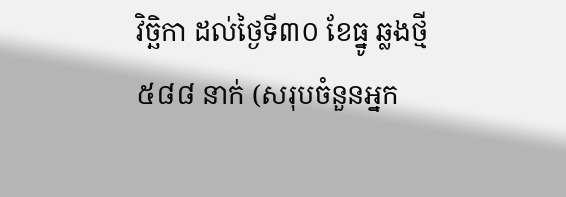វិច្ឆិកា ដល់ថ្ងៃទី៣០ ខែធ្នូ ឆ្លងថ្មី ៥៨៨ នាក់ (សរុបចំនួនអ្នក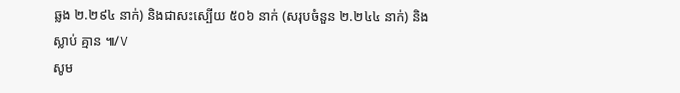ឆ្លង ២.២៩៤ នាក់) និងជាសះស្បើយ ៥០៦ នាក់ (សរុបចំនួន ២.២៤៤ នាក់) និងស្លាប់ គ្មាន ៕/V
សូម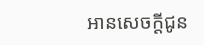អានសេចក្ដីជូន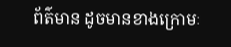ព័ត៌មាន ដូចមានខាងក្រោមៈ